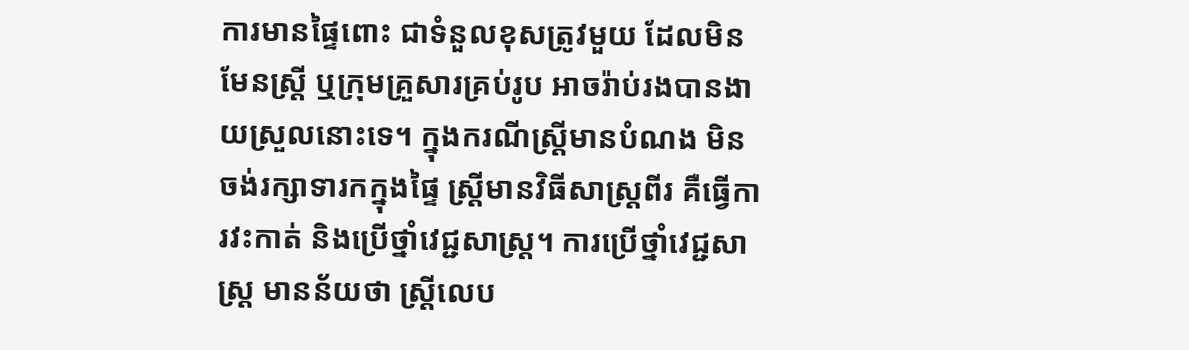ការមានផ្ទៃពោះ ជាទំនួលខុសត្រូវមួយ ដែលមិនមែនស្ត្រី ឬក្រុមគ្រួសារគ្រប់រូប អាចរ៉ាប់រងបានងាយស្រួលនោះទេ។ ក្នុងករណីស្ត្រីមានបំណង មិនចង់រក្សាទារកក្នុងផ្ទៃ ស្ត្រីមានវិធីសាស្ត្រពីរ គឺធ្វើការវះកាត់ និងប្រើថ្នាំវេជ្ជសាស្ត្រ។ ការប្រើថ្នាំវេជ្ជសាស្ត្រ មានន័យថា ស្ត្រីលេប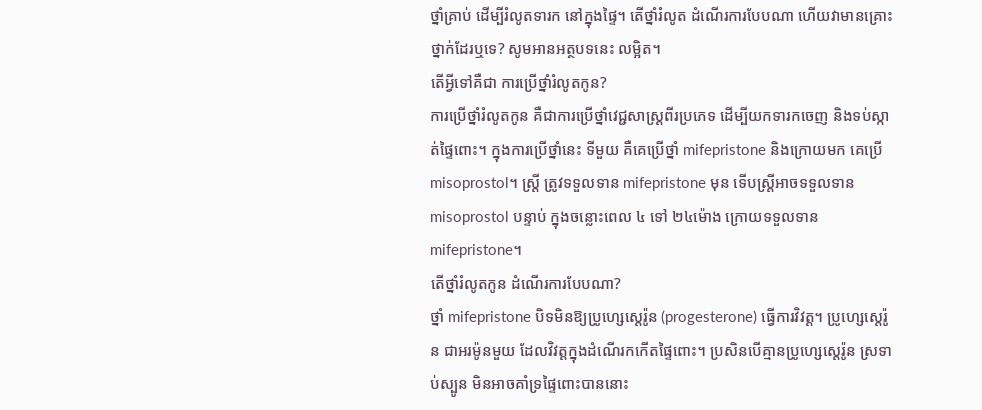ថ្នាំគ្រាប់ ដើម្បីរំលូតទារក នៅក្នុងផ្ទៃ។ តើថ្នាំរំលូត ដំណើរការបែបណា ហើយវាមានគ្រោះថ្នាក់ដែរឬទេ? សូមអានអត្ថបទនេះ លម្អិត។
តើអ្វីទៅគឺជា ការប្រើថ្នាំរំលូតកូន?
ការប្រើថ្នាំរំលូតកូន គឺជាការប្រើថ្នាំវេជ្ជសាស្ត្រពីរប្រភេទ ដើម្បីយកទារកចេញ និងទប់ស្កាត់ផ្ទៃពោះ។ ក្នុងការប្រើថ្នាំនេះ ទីមួយ គឺគេប្រើថ្នាំ mifepristone និងក្រោយមក គេប្រើ misoprostol។ ស្ត្រី ត្រូវទទួលទាន mifepristone មុន ទើបស្ត្រីអាចទទួលទាន misoprostol បន្ទាប់ ក្នុងចន្លោះពេល ៤ ទៅ ២៤ម៉ោង ក្រោយទទួលទាន mifepristone។
តើថ្នាំរំលូតកូន ដំណើរការបែបណា?
ថ្នាំ mifepristone បិទមិនឱ្យប្រូហ្សេស្តេរ៉ូន (progesterone) ធ្វើការវិវត្ត។ ប្រូហ្សេស្តេរ៉ូន ជាអរម៉ូនមួយ ដែលវិវត្តក្នុងដំណើរកកើតផ្ទៃពោះ។ ប្រសិនបើគ្មានប្រូហ្សេស្តេរ៉ូន ស្រទាប់ស្បូន មិនអាចគាំទ្រផ្ទៃពោះបាននោះ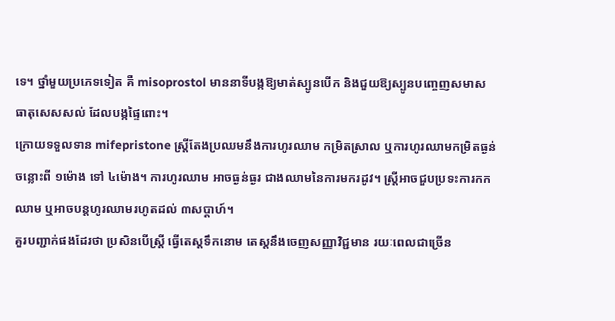ទេ។ ថ្នាំមួយប្រភេទទៀត គឺ misoprostol មាននាទីបង្កឱ្យមាត់ស្បូនបើក និងជួយឱ្យស្បូនបញ្ចេញសមាសធាតុសេសសល់ ដែលបង្កផ្ទៃពោះ។
ក្រោយទទួលទាន mifepristone ស្ត្រីតែងប្រឈមនឹងការហូរឈាម កម្រិតស្រាល ឬការហូរឈាមកម្រិតធ្ងន់ ចន្លោះពី ១ម៉ោង ទៅ ៤ម៉ោង។ ការហូរឈាម អាចធ្ងន់ធ្ងរ ជាងឈាមនៃការមករដូវ។ ស្ត្រីអាចជួបប្រទះការកកឈាម ឬអាចបន្តហូរឈាមរហូតដល់ ៣សប្ដាហ៍។
គួរបញ្ជាក់ផងដែរថា ប្រសិនបើស្ត្រី ធ្វើតេស្តទឹកនោម តេស្តនឹងចេញសញ្ញាវិជ្ជមាន រយៈពេលជាច្រើន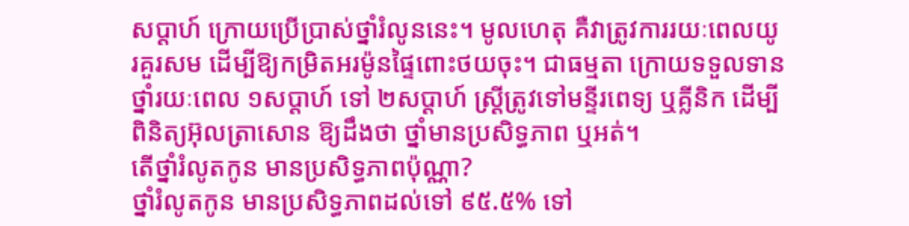សប្ដាហ៍ ក្រោយប្រើប្រាស់ថ្នាំរំលូននេះ។ មូលហេតុ គឺវាត្រូវការរយៈពេលយូរគួរសម ដើម្បីឱ្យកម្រិតអរម៉ូនផ្ទៃពោះថយចុះ។ ជាធម្មតា ក្រោយទទួលទានថ្នាំរយៈពេល ១សប្ដាហ៍ ទៅ ២សប្ដាហ៍ ស្ត្រីត្រូវទៅមន្ទីរពេទ្យ ឬគ្លីនិក ដើម្បីពិនិត្យអ៊ុលត្រាសោន ឱ្យដឹងថា ថ្នាំមានប្រសិទ្ធភាព ឬអត់។
តើថ្នាំរំលូតកូន មានប្រសិទ្ធភាពប៉ុណ្ណា?
ថ្នាំរំលូតកូន មានប្រសិទ្ធភាពដល់ទៅ ៩៥.៥% ទៅ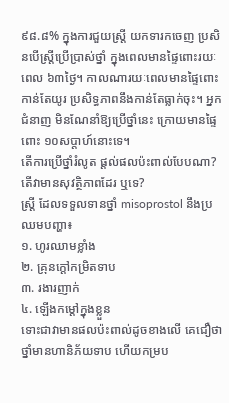៩៨.៨% ក្នុងការជួយស្ត្រី យកទារកចេញ ប្រសិនបើស្ត្រីប្រើប្រាស់ថ្នាំ ក្នុងពេលមានផ្ទៃពោះរយៈពេល ៦៣ថ្ងៃ។ កាលណារយៈពេលមានផ្ទៃពោះ កាន់តែយូរ ប្រសិទ្ធភាពនឹងកាន់តែធ្លាក់ចុះ។ អ្នកជំនាញ មិនណែនាំឱ្យប្រើថ្នាំនេះ ក្រោយមានផ្ទៃពោះ ១០សប្ដាហ៍នោះទេ។
តើការប្រើថ្នាំរំលូត ផ្ដល់ផលប៉ះពាល់បែបណា? តើវាមានសុវត្ថិភាពដែរ ឬទេ?
ស្ត្រី ដែលទទួលទានថ្នាំ misoprostol នឹងប្រឈមបញ្ហា៖
១. ហូរឈាមខ្លាំង
២. គ្រុនក្ដៅកម្រិតទាប
៣. រងារញាក់
៤. ឡើងកម្ដៅក្នុងខ្លួន
ទោះជាវាមានផលប៉ះពាល់ដូចខាងលើ គេជឿថា ថ្នាំមានហានិភ័យទាប ហើយកម្រប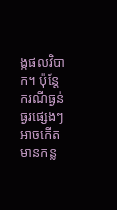ង្កផលវិបាក។ ប៉ុន្តែករណីធ្ងន់ធ្ងរផ្សេងៗ អាចកើតមានកន្ល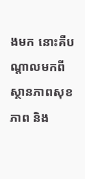ងមក នោះគឺបណ្ដាលមកពីស្ថានភាពសុខភាព និង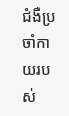ជំងឺប្រចាំកាយរបស់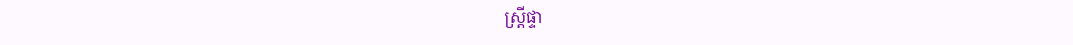ស្ត្រីផ្ទា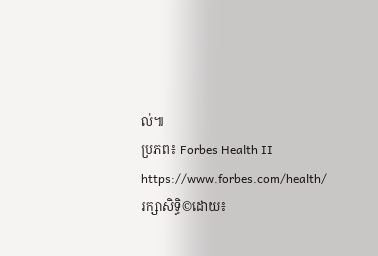ល់៕
ប្រភព៖ Forbes Health II https://www.forbes.com/health/
រក្សាសិទ្ធិ©ដោយ៖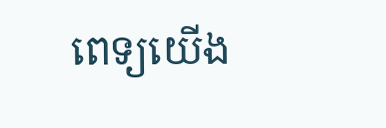ពេទ្យយើង